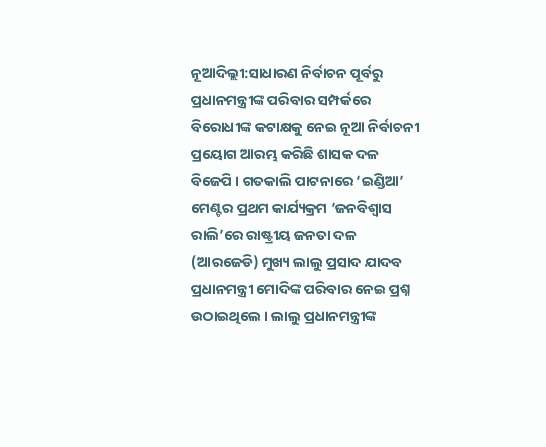ନୂଆଦିଲ୍ଲୀ:ସାଧାରଣ ନିର୍ବାଚନ ପୂର୍ବରୁ ପ୍ରଧାନମନ୍ତ୍ରୀଙ୍କ ପରିବାର ସମ୍ପର୍କରେ ବିରୋଧୀଙ୍କ କଟାକ୍ଷକୁ ନେଇ ନୂଆ ନିର୍ବାଚନୀ ପ୍ରୟୋଗ ଆରମ୍ଭ କରିଛି ଶାସକ ଦଳ ବିଜେପି । ଗତକାଲି ପାଟନାରେ ‘ଇଣ୍ଡିଆ’ ମେଣ୍ଟର ପ୍ରଥମ କାର୍ଯ୍ୟକ୍ରମ ‘ଜନବିଶ୍ବାସ ରାଲି’ରେ ରାଷ୍ଟ୍ରୀୟ ଜନତା ଦଳ (ଆରଜେଡି) ମୁଖ୍ୟ ଲାଲୁ ପ୍ରସାଦ ଯାଦବ ପ୍ରଧାନମନ୍ତ୍ରୀ ମୋଦିଙ୍କ ପରିବାର ନେଇ ପ୍ରଶ୍ନ ଉଠାଇଥିଲେ । ଲାଲୁ ପ୍ରଧାନମନ୍ତ୍ରୀଙ୍କ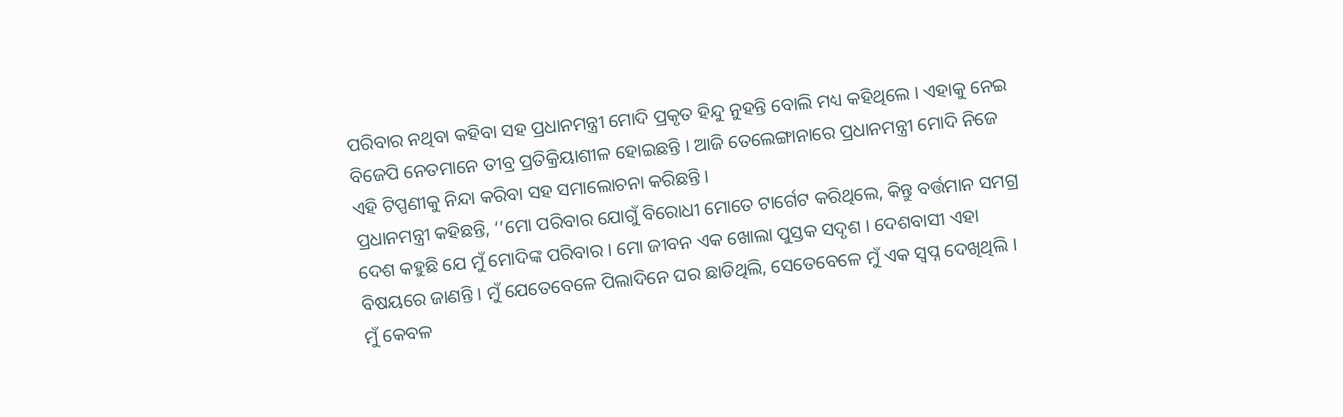ପରିବାର ନଥିବା କହିବା ସହ ପ୍ରଧାନମନ୍ତ୍ରୀ ମୋଦି ପ୍ରକୃତ ହିନ୍ଦୁ ନୁହନ୍ତି ବୋଲି ମଧ୍ୟ କହିଥିଲେ । ଏହାକୁ ନେଇ ବିଜେପି ନେତମାନେ ତୀବ୍ର ପ୍ରତିକ୍ରିୟାଶୀଳ ହୋଇଛନ୍ତି । ଆଜି ତେଲେଙ୍ଗାନାରେ ପ୍ରଧାନମନ୍ତ୍ରୀ ମୋଦି ନିଜେ ଏହି ଟିପ୍ପଣୀକୁ ନିନ୍ଦା କରିବା ସହ ସମାଲୋଚନା କରିଛନ୍ତି ।
ପ୍ରଧାନମନ୍ତ୍ରୀ କହିଛନ୍ତି, ‘‘ମୋ ପରିବାର ଯୋଗୁଁ ବିରୋଧୀ ମୋତେ ଟାର୍ଗେଟ କରିଥିଲେ, କିନ୍ତୁ ବର୍ତ୍ତମାନ ସମଗ୍ର ଦେଶ କହୁଛି ଯେ ମୁଁ ମୋଦିଙ୍କ ପରିବାର । ମୋ ଜୀବନ ଏକ ଖୋଲା ପୁସ୍ତକ ସଦୃଶ । ଦେଶବାସୀ ଏହା ବିଷୟରେ ଜାଣନ୍ତି । ମୁଁ ଯେତେବେଳେ ପିଲାଦିନେ ଘର ଛାଡିଥିଲି, ସେତେବେଳେ ମୁଁ ଏକ ସ୍ୱପ୍ନ ଦେଖିଥିଲି । ମୁଁ କେବଳ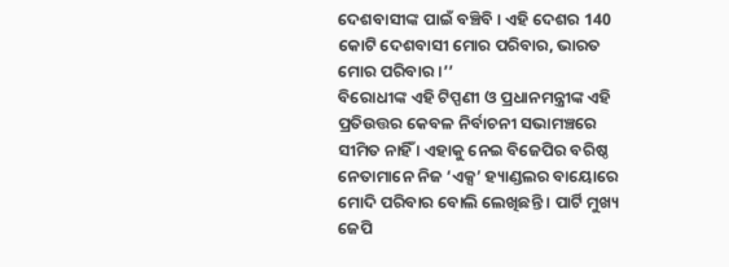ଦେଶବାସୀଙ୍କ ପାଇଁ ବଞ୍ଚିବି । ଏହି ଦେଶର 140 କୋଟି ଦେଶବାସୀ ମୋର ପରିବାର, ଭାରତ ମୋର ପରିବାର ।’’
ବିରୋଧୀଙ୍କ ଏହି ଟିପ୍ପଣୀ ଓ ପ୍ରଧାନମନ୍ତ୍ରୀଙ୍କ ଏହି ପ୍ରତିଉତ୍ତର କେବଳ ନିର୍ବାଚନୀ ସଭାମଞ୍ଚରେ ସୀମିତ ନାହିଁ । ଏହାକୁ ନେଇ ବିଜେପିର ବରିଷ୍ଠ ନେତାମାନେ ନିଜ ‘ଏକ୍ସ’ ହ୍ୟାଣ୍ଡଲର ବାୟୋରେ ମୋଦି ପରିବାର ବୋଲି ଲେଖିଛନ୍ତି । ପାର୍ଟି ମୁଖ୍ୟ ଜେପି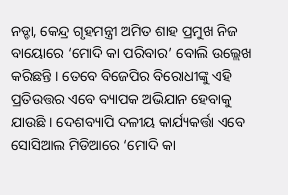ନଡ୍ଡା, କେନ୍ଦ୍ର ଗୃହମନ୍ତ୍ରୀ ଅମିତ ଶାହ ପ୍ରମୁଖ ନିଜ ବାୟୋରେ ‘ମୋଦି କା ପରିବାର’ ବୋଲି ଉଲ୍ଲେଖ କରିଛନ୍ତି । ତେବେ ବିଜେପିର ବିରୋଧୀଙ୍କୁ ଏହି ପ୍ରତିଉତ୍ତର ଏବେ ବ୍ୟାପକ ଅଭିଯାନ ହେବାକୁ ଯାଉଛି । ଦେଶବ୍ୟାପି ଦଳୀୟ କାର୍ଯ୍ୟକର୍ତ୍ତା ଏବେ ସୋସିଆଲ ମିଡିଆରେ ‘ମୋଦି କା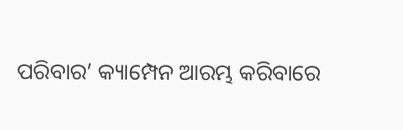ପରିବାର’ କ୍ୟାମ୍ପେନ ଆରମ୍ଭ କରିବାରେ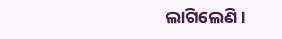ଲାଗିଲେଣି ।